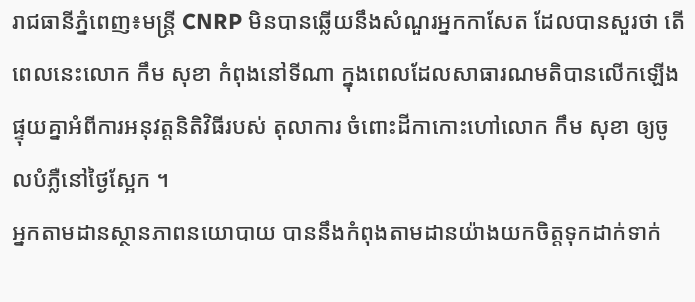រាជធានីភ្នំពេញ៖មន្ត្រី CNRP មិនបានឆ្លើយនឹងសំណួរអ្នកកាសែត ដែលបានសួរថា តើពេលនេះលោក កឹម សុខា កំពុងនៅទីណា ក្នុងពេលដែលសាធារណមតិបានលើកឡើងផ្ទុយគ្នាអំពីការអនុវត្តនិតិវិធីរបស់ តុលាការ ចំពោះដីកាកោះហៅលោក កឹម សុខា ឲ្យចូលបំភ្លឺនៅថ្ងៃស្អែក ។
អ្នកតាមដានស្ថានភាពនយោបាយ បាននឹងកំពុងតាមដានយ៉ាងយកចិត្តទុកដាក់ទាក់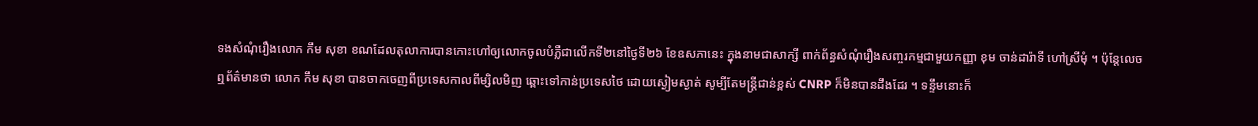ទងសំណុំរឿងលោក កឹម សុខា ខណដែលតុលាការបានកោះហៅឲ្យលោកចូលបំភ្លឺជាលើកទី២នៅថ្ងៃទី២៦ ខែឧសភានេះ ក្នុងនាមជាសាក្សី ពាក់ព័ន្ធសំណុំរឿងសញ្ចរកម្មជាមួយកញ្ញា ខុម ចាន់ដារ៉ាទី ហៅស្រីមុំ ។ ប៉ុន្តែលេចឮព័ត៌មានថា លោក កឹម សុខា បានចាកចេញពីប្រទេសកាលពីម្សិលមិញ ឆ្ពោះទៅកាន់ប្រទេសថៃ ដោយស្ងៀមស្ងាត់ សូម្បីតែមន្ត្រីជាន់ខ្ពស់ CNRP ក៏មិនបានដឹងដែរ ។ ទន្ទឹមនោះក៏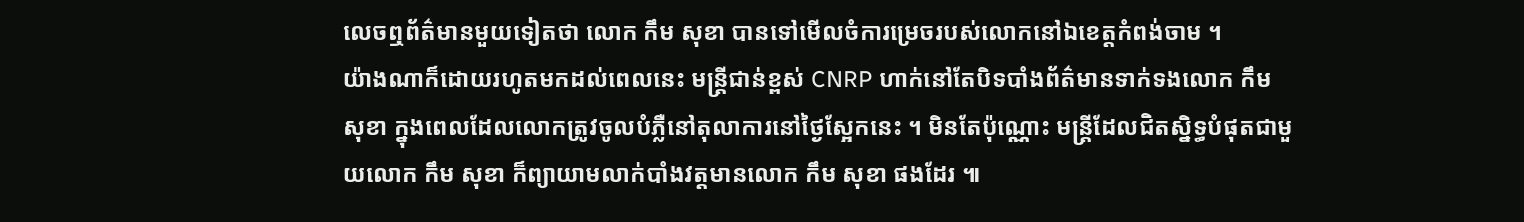លេចឮព័ត៌មានមួយទៀតថា លោក កឹម សុខា បានទៅមើលចំការម្រេចរបស់លោកនៅឯខេត្តកំពង់ចាម ។
យ៉ាងណាក៏ដោយរហូតមកដល់ពេលនេះ មន្ត្រីជាន់ខ្ពស់ CNRP ហាក់នៅតែបិទបាំងព័ត៌មានទាក់ទងលោក កឹម សុខា ក្នុងពេលដែលលោកត្រូវចូលបំភ្លឺនៅតុលាការនៅថ្ងៃស្អែកនេះ ។ មិនតែប៉ុណ្ណោះ មន្ត្រីដែលជិតស្និទ្ធបំផុតជាមួយលោក កឹម សុខា ក៏ព្យាយាមលាក់បាំងវត្តមានលោក កឹម សុខា ផងដែរ ៕